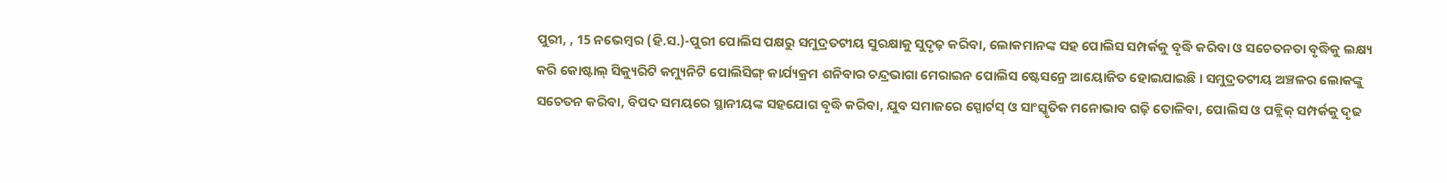ପୁରୀ, , 15 ନଭେମ୍ବର (ହି.ସ.)-ପୁରୀ ପୋଲିସ ପକ୍ଷରୁ ସମୁଦ୍ରତଟୀୟ ସୁରକ୍ଷାକୁ ସୁଦୃଢ଼ କରିବା, ଲୋକମାନଙ୍କ ସହ ପୋଲିସ ସମ୍ପର୍କକୁ ବୃଦ୍ଧି କରିବା ଓ ସଚେତନତା ବୃଦ୍ଧିକୁ ଲକ୍ଷ୍ୟ କରି କୋଷ୍ଟାଲ୍ ସିକ୍ୟୁରିଟି କମ୍ୟୁନିଟି ପୋଲିସିଙ୍ଗ୍ କାର୍ଯ୍ୟକ୍ରମ ଶନିବାର ଚନ୍ଦ୍ରଭାଗା ମେରାଇନ ପୋଲିସ ଷ୍ଟେସନ୍ରେ ଆୟୋଜିତ ହୋଇଯାଇଛି । ସମୁଦ୍ରତଟୀୟ ଅଞ୍ଚଳର ଲୋକଙ୍କୁ ସଚେତନ କରିବା, ବିପଦ ସମୟରେ ସ୍ଥାନୀୟଙ୍କ ସହଯୋଗ ବୃଦ୍ଧି କରିବା, ଯୁବ ସମାଜରେ ସ୍ପୋର୍ଟସ୍ ଓ ସାଂସ୍କୃତିକ ମନୋଭାବ ଗଢ଼ି ତୋଳିବା, ପୋଲିସ ଓ ପବ୍ଲିକ୍ ସମ୍ପର୍କକୁ ଦୃଢ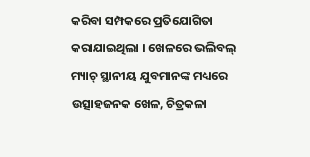କରିବା ସମ୍ପକରେ ପ୍ରତିଯୋଗିତା କରାଯାଇଥିଲା । ଖେଳରେ ଭଲିବଲ୍ ମ୍ୟାଚ୍ ସ୍ଥାନୀୟ ଯୁବମାନଙ୍କ ମଧ୍ୟରେ ଉତ୍ସାହଜନକ ଖେଳ, ଚିତ୍ରକଳା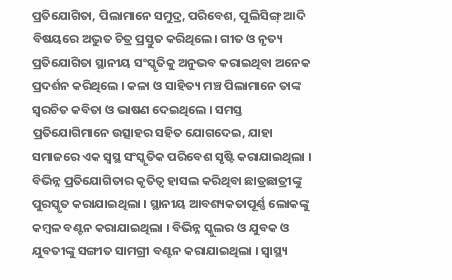ପ୍ରତିଯୋଗିତା, ପିଲାମାନେ ସମୁଦ୍ର, ପରିବେଶ, ପୁଲିସିଙ୍ଗ୍ ଆଦି ବିଷୟରେ ଅଦ୍ଭୁତ ଚିତ୍ର ପ୍ରସ୍ତୁତ କରିଥିଲେ। ଗୀତ ଓ ନୃତ୍ୟ ପ୍ରତିଯୋଗିତା ସ୍ଥାନୀୟ ସଂସ୍କୃତିକୁ ଅନୁଭବ କରାଇଥିବା ଅନେକ ପ୍ରଦର୍ଶନ କରିଥିଲେ । କଳା ଓ ସାହିତ୍ୟ ମଞ୍ଚ ପିଲାମାନେ ତାଙ୍କ ସ୍ୱରଚିତ କବିତା ଓ ଭାଷଣ ଦେଇଥିଲେ । ସମସ୍ତ ପ୍ରତିଯୋଗିମାନେ ଉତ୍ସାହର ସହିତ ଯୋଗଦେଇ, ଯାହା ସମାଜରେ ଏକ ସ୍ୱସ୍ଥ ସଂସ୍କୃତିକ ପରିବେଶ ସୃଷ୍ଟି କରାଯାଇଥିଲା । ବିଭିନ୍ନ ପ୍ରତିଯୋଗିତାର କୃତିତ୍ବ ହାସଲ କରିଥିବା ଛାତ୍ରଛାତ୍ରୀଙ୍କୁ ପୁରସ୍କୃତ କରାଯାଇଥିଲା । ସ୍ଥାନୀୟ ଆବଶ୍ୟକତାପୂର୍ଣ୍ଣ ଲୋକଙ୍କୁ କମ୍ବଳ ବଣ୍ଟନ କରାଯାଇଥିଲା । ବିଭିନ୍ନ ସ୍କୁଲର ଓ ଯୁବକ ଓ ଯୁବତୀଙ୍କୁ ସଙ୍ଗୀତ ସାମଗ୍ରୀ ବଣ୍ଟନ କରାଯାଇଥିଲା । ସ୍ୱାସ୍ଥ୍ୟ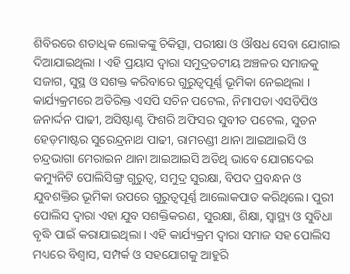ଶିବିରରେ ଶତାଧିକ ଲୋକଙ୍କୁ ଚିକିତ୍ସା, ପରୀକ୍ଷା ଓ ଔଷଧ ସେବା ଯୋଗାଇ ଦିଆଯାଇଥିଲା । ଏହି ପ୍ରୟାସ ଦ୍ୱାରା ସମୁଦ୍ରତଟୀୟ ଅଞ୍ଚଳର ସମାଜକୁ ସଜାଗ, ସୁସ୍ଥ ଓ ସଶକ୍ତ କରିବାରେ ଗୁରୁତ୍ୱପୂର୍ଣ୍ଣ ଭୂମିକା ନେଇଥିଲା । କାର୍ଯ୍ୟକ୍ରମରେ ଅତିରିକ୍ତ ଏସପି ସଚିନ ପଟେଲ, ନିମାପଡା ଏସଡିପିଓ ଜନାର୍ଦ୍ଦନ ପାଢୀ, ଅସିଷ୍ଟାଣ୍ଟ ଫିଶରି ଅଫିସର ସୁବୀତ ପଟେଲ, ସୁତନ ହେଡ଼ମାଷ୍ଟର ସୁରେନ୍ଦ୍ରନାଥ ପାଢୀ, ରାମଚଣ୍ଡୀ ଥାନା ଆଇଆଇସି ଓ ଚନ୍ଦ୍ରଭାଗା ମେରାଇନ ଥାନା ଆଇଆଇସି ଅତିଥି ଭାବେ ଯୋଗଦେଇ କମ୍ୟୁନିଟି ପୋଲିସିଙ୍ଗ୍ର ଗୁରୁତ୍ୱ, ସମୁଦ୍ର ସୁରକ୍ଷା, ବିପଦ ପ୍ରବନ୍ଧନ ଓ ଯୁବଶକ୍ତିର ଭୂମିକା ଉପରେ ଗୁରୁତ୍ୱପୂର୍ଣ୍ଣ ଆଲୋକପାତ କରିଥିଲେ। ପୁରୀ ପୋଲିସ ଦ୍ୱାରା ଏହା ଯୁବ ସଶକ୍ତିକରଣ, ସୁରକ୍ଷା, ଶିକ୍ଷା, ସ୍ୱାସ୍ଥ୍ୟ ଓ ସୁବିଧା ବୃଦ୍ଧି ପାଇଁ କରାଯାଇଥିଲା । ଏହି କାର୍ଯ୍ୟକ୍ରମ ଦ୍ବାରା ସମାଜ ସହ ପୋଲିସ ମଧ୍ୟରେ ବିଶ୍ୱାସ, ସମ୍ପର୍କ ଓ ସହଯୋଗକୁ ଆହୁରି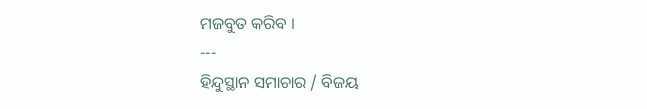ମଜବୁତ କରିବ ।
---
ହିନ୍ଦୁସ୍ଥାନ ସମାଚାର / ବିଜୟ